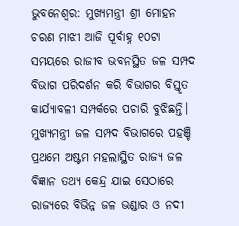ଭୁବନେଶ୍ୱର: ମୁଖ୍ୟମନ୍ତ୍ରୀ ଶ୍ରୀ ମୋହନ ଚରଣ ମାଝୀ ଆଜି ପୂର୍ବାହ୍ନ ୧୦ଟା ସମୟରେ ରାଜୀବ ଭବନସ୍ଥିତ ଜଳ ସମ୍ପଦ ବିଭାଗ ପରିଦର୍ଶନ କରି ବିଭାଗର ବିସ୍ତୃତ କାର୍ଯ୍ୟାବଳୀ ସମ୍ପର୍କରେ ପଚାରି ବୁଝିଛନ୍ତି। ମୁଖ୍ୟମନ୍ତ୍ରୀ ଜଳ ସମ୍ପଦ ବିଭାଗରେ ପହଞ୍ଚି ପ୍ରଥମେ ଅଷ୍ଟମ ମହଲାସ୍ଥିତ ରାଜ୍ୟ ଜଳ ବିଜ୍ଞାନ ତଥ୍ୟ କେନ୍ଦ୍ର ଯାଇ ସେଠାରେ ରାଜ୍ୟରେ ବିଭିନ୍ନ ଜଳ ଭଣ୍ଡାର ଓ ନଦୀ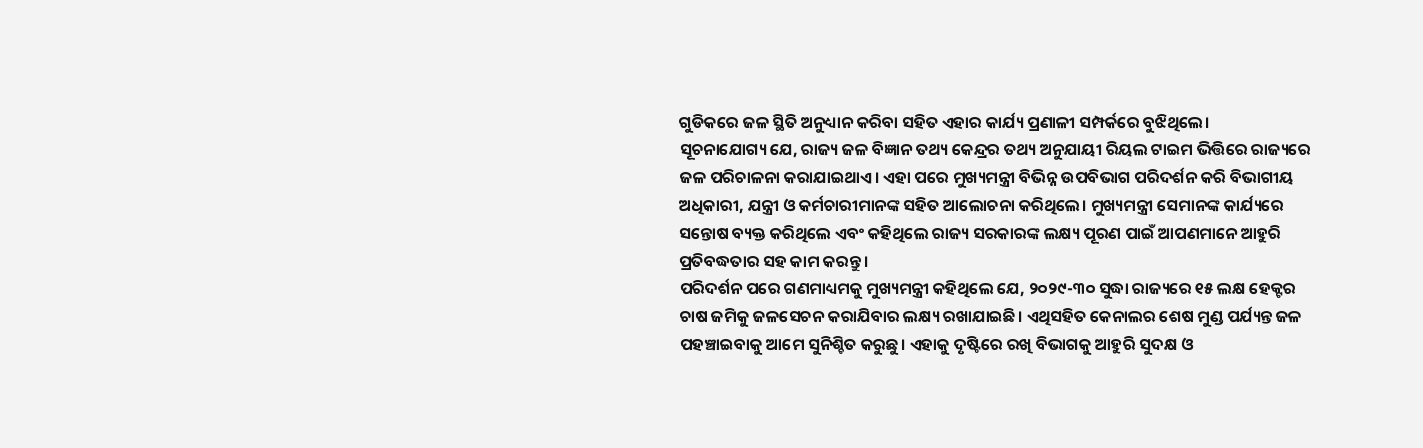ଗୁଡିକରେ ଜଳ ସ୍ଥିତି ଅନୁଧ୍ୟାନ କରିବା ସହିତ ଏହାର କାର୍ଯ୍ୟ ପ୍ରଣାଳୀ ସମ୍ପର୍କରେ ବୁଝିଥିଲେ।
ସୂଚନାଯୋଗ୍ୟ ଯେ, ରାଜ୍ୟ ଜଳ ବିଜ୍ଞାନ ତଥ୍ୟ କେନ୍ଦ୍ରର ତଥ୍ୟ ଅନୁଯାୟୀ ରିୟଲ ଟାଇମ ଭିତ୍ତିରେ ରାଜ୍ୟରେ ଜଳ ପରିଚାଳନା କରାଯାଇଥାଏ। ଏହା ପରେ ମୁଖ୍ୟମନ୍ତ୍ରୀ ବିଭିନ୍ନ ଉପବିଭାଗ ପରିଦର୍ଶନ କରି ବିଭାଗୀୟ ଅଧିକାରୀ, ଯନ୍ତ୍ରୀ ଓ କର୍ମଚାରୀମାନଙ୍କ ସହିତ ଆଲୋଚନା କରିଥିଲେ। ମୁଖ୍ୟମନ୍ତ୍ରୀ ସେମାନଙ୍କ କାର୍ଯ୍ୟରେ ସନ୍ତୋଷ ବ୍ୟକ୍ତ କରିଥିଲେ ଏବଂ କହିଥିଲେ ରାଜ୍ୟ ସରକାରଙ୍କ ଲକ୍ଷ୍ୟ ପୂରଣ ପାଇଁ ଆପଣମାନେ ଆହୁରି ପ୍ରତିବଦ୍ଧତାର ସହ କାମ କରନ୍ତୁ ।
ପରିଦର୍ଶନ ପରେ ଗଣମାଧ୍ୟମକୁ ମୁଖ୍ୟମନ୍ତ୍ରୀ କହିଥିଲେ ଯେ, ୨୦୨୯-୩୦ ସୁଦ୍ଧା ରାଜ୍ୟରେ ୧୫ ଲକ୍ଷ ହେକ୍ଟର ଚାଷ ଜମିକୁ ଜଳସେଚନ କରାଯିବାର ଲକ୍ଷ୍ୟ ରଖାଯାଇଛି। ଏଥିସହିତ କେନାଲର ଶେଷ ମୁଣ୍ଡ ପର୍ଯ୍ୟନ୍ତ ଜଳ ପହଞ୍ଚାଇବାକୁ ଆମେ ସୁନିଶ୍ଚିତ କରୁଛୁ। ଏହାକୁ ଦୃଷ୍ଟିରେ ରଖି ବିଭାଗକୁ ଆହୁରି ସୁଦକ୍ଷ ଓ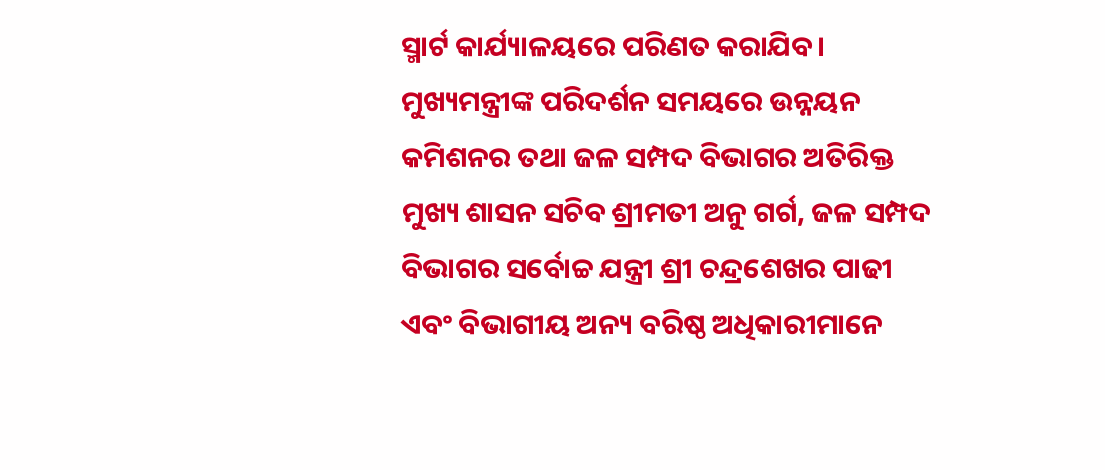ସ୍ମାର୍ଟ କାର୍ଯ୍ୟାଳୟରେ ପରିଣତ କରାଯିବ।
ମୁଖ୍ୟମନ୍ତ୍ରୀଙ୍କ ପରିଦର୍ଶନ ସମୟରେ ଉନ୍ନୟନ କମିଶନର ତଥା ଜଳ ସମ୍ପଦ ବିଭାଗର ଅତିରିକ୍ତ ମୁଖ୍ୟ ଶାସନ ସଚିବ ଶ୍ରୀମତୀ ଅନୁ ଗର୍ଗ, ଜଳ ସମ୍ପଦ ବିଭାଗର ସର୍ବୋଚ୍ଚ ଯନ୍ତ୍ରୀ ଶ୍ରୀ ଚନ୍ଦ୍ରଶେଖର ପାଢୀ ଏବଂ ବିଭାଗୀୟ ଅନ୍ୟ ବରିଷ୍ଠ ଅଧିକାରୀମାନେ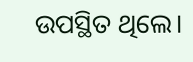ଉପସ୍ଥିତ ଥିଲେ।